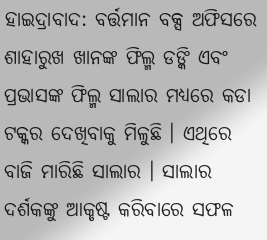ହାଇଦ୍ରାବାଦ: ବର୍ତ୍ତମାନ ବକ୍ସ ଅଫିସରେ ଶାହାରୁଖ ଖାନଙ୍କ ଫିଲ୍ମ ଡଙ୍କି ଏବଂ ପ୍ରଭାସଙ୍କ ଫିଲ୍ମ ସାଲାର ମଧ୍ୟରେ କଡା ଟକ୍କର ଦେଖିବାକୁ ମିଳୁଛି । ଏଥିରେ ବାଜି ମାରିଛି ସାଲାର । ସାଲାର ଦର୍ଶକଙ୍କୁ ଆକୃଷ୍ଟ କରିବାରେ ସଫଳ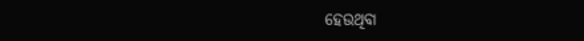ହେଉଥିବା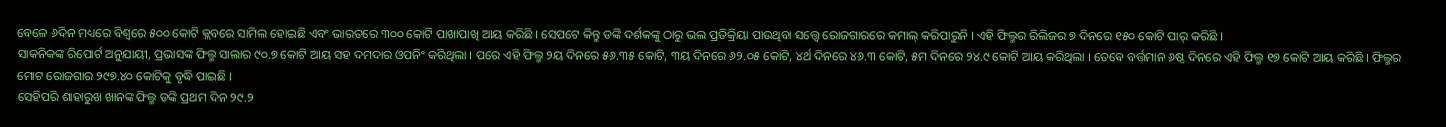ବେଳେ ୬ଦିନ ମଧ୍ୟରେ ବିଶ୍ବରେ ୫୦୦ କୋଟି କ୍ଲବରେ ସାମିଲ ହୋଇଛି ଏବଂ ଭାରତରେ ୩୦୦ କୋଟି ପାଖାପାଖି ଆୟ କରିଛି । ସେପଟେ କିନ୍ତୁ ଡଙ୍କି ଦର୍ଶକଙ୍କୁ ଠାରୁ ଭଲ ପ୍ରତିକ୍ରିୟା ପାଉଥିବା ସତ୍ତ୍ବେ ରୋଜଗାରରେ କମାଲ୍ କରିପାରୁନି । ଏହି ଫିଲ୍ମର ରିଲିଜର ୭ ଦିନରେ ୧୫୦ କୋଟି ପାର୍ କରିଛି ।
ସାକନିକଙ୍କ ରିପୋର୍ଟ ଅନୁଯାୟୀ, ପ୍ରଭାସଙ୍କ ଫିଲ୍ମ ସାଲାର ୯୦.୭ କୋଟି ଆୟ ସହ ଦମଦାର ଓପନିଂ କରିଥିଲା । ପରେ ଏହି ଫିଲ୍ମ ୨ୟ ଦିନରେ ୫୬.୩୫ କୋଟି, ୩ୟ ଦିନରେ ୬୨.୦୫ କୋଟି, ୪ର୍ଥ ଦିନରେ ୪୬.୩ କୋଟି, ୫ମ ଦିନରେ ୨୪.୯ କୋଟି ଆୟ କରିଥିଲା । ତେବେ ବର୍ତ୍ତମାନ ୬ଷ୍ଠ ଦିନରେ ଏହି ଫିଲ୍ମ ୧୭ କୋଟି ଆୟ କରିଛି । ଫିଲ୍ମର ମୋଟ ରୋଜଗାର ୨୯୭.୪୦ କୋଟିକୁ ବୃଦ୍ଧି ପାଇଛି ।
ସେହିପରି ଶାହାରୁଖ ଖାନଙ୍କ ଫିଲ୍ମ ଡଙ୍କି ପ୍ରଥମ ଦିନ ୨୯.୨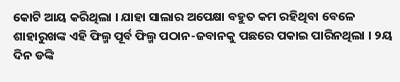କୋଟି ଆୟ କରିଥିଲା । ଯାହା ସାଲାର ଅପେକ୍ଷା ବହୁତ କମ ରହିଥିବା ବେଳେ ଶାହାରୁଖଙ୍କ ଏହି ଫିଲ୍ମ ପୂର୍ବ ଫିଲ୍ମ ପଠାନ-ଜବାନକୁ ପଛରେ ପକାଇ ପାରିନଥିଲା । ୨ୟ ଦିନ ଡଙ୍କି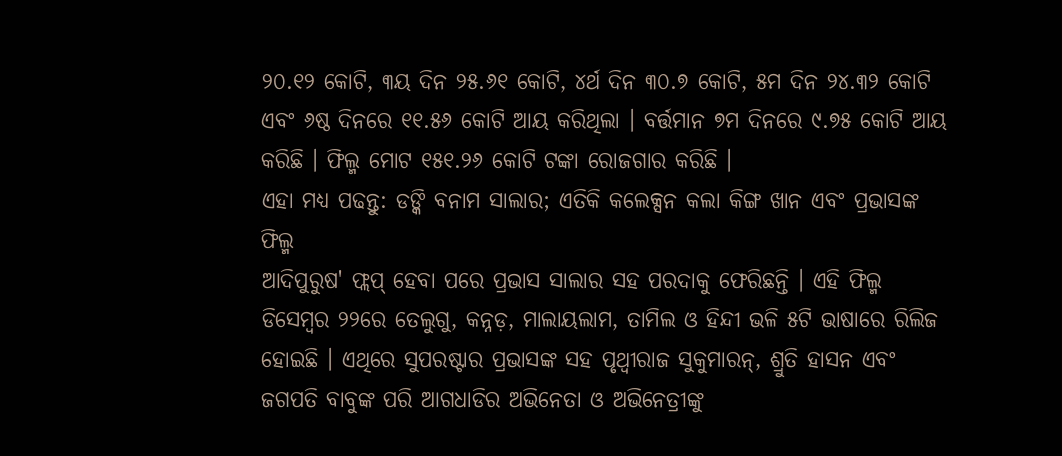୨୦.୧୨ କୋଟି, ୩ୟ ଦିନ ୨୫.୬୧ କୋଟି, ୪ର୍ଥ ଦିନ ୩୦.୭ କୋଟି, ୫ମ ଦିନ ୨୪.୩୨ କୋଟି ଏବଂ ୬ଷ୍ଠ ଦିନରେ ୧୧.୫୬ କୋଟି ଆୟ କରିଥିଲା । ବର୍ତ୍ତମାନ ୭ମ ଦିନରେ ୯.୭୫ କୋଟି ଆୟ କରିଛି । ଫିଲ୍ମ ମୋଟ ୧୫୧.୨୬ କୋଟି ଟଙ୍କା ରୋଜଗାର କରିଛି ।
ଏହା ମଧ୍ୟ ପଢନ୍ତୁ: ଡଙ୍କି ବନାମ ସାଲାର; ଏତିକି କଲେକ୍ସନ କଲା କିଙ୍ଗ ଖାନ ଏବଂ ପ୍ରଭାସଙ୍କ ଫିଲ୍ମ
ଆଦିପୁରୁଷ' ଫ୍ଲପ୍ ହେବା ପରେ ପ୍ରଭାସ ସାଲାର ସହ ପରଦାକୁ ଫେରିଛନ୍ତି । ଏହି ଫିଲ୍ମ ଡିସେମ୍ବର ୨୨ରେ ତେଲୁଗୁ, କନ୍ନଡ଼, ମାଲାୟଲାମ, ତାମିଲ ଓ ହିନ୍ଦୀ ଭଳି ୫ଟି ଭାଷାରେ ରିଲିଜ ହୋଇଛି । ଏଥିରେ ସୁପରଷ୍ଟାର ପ୍ରଭାସଙ୍କ ସହ ପୃଥ୍ବୀରାଜ ସୁକୁମାରନ୍, ଶ୍ରୁତି ହାସନ ଏବଂ ଜଗପତି ବାବୁଙ୍କ ପରି ଆଗଧାଡିର ଅଭିନେତା ଓ ଅଭିନେତ୍ରୀଙ୍କୁ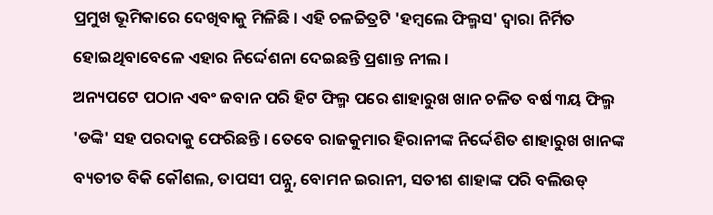ପ୍ରମୁଖ ଭୂମିକାରେ ଦେଖିବାକୁ ମିଳିଛି । ଏହି ଚଳଚ୍ଚିତ୍ରଟି 'ହମ୍ବଲେ ଫିଲ୍ମସ' ଦ୍ବାରା ନିର୍ମିତ ହୋଇଥିବାବେଳେ ଏହାର ନିର୍ଦ୍ଦେଶନା ଦେଇଛନ୍ତି ପ୍ରଶାନ୍ତ ନୀଲ ।
ଅନ୍ୟପଟେ ପଠାନ ଏବଂ ଜବାନ ପରି ହିଟ ଫିଲ୍ମ ପରେ ଶାହାରୁଖ ଖାନ ଚଳିତ ବର୍ଷ ୩ୟ ଫିଲ୍ମ 'ଡଙ୍କି' ସହ ପରଦାକୁ ଫେରିଛନ୍ତି । ତେବେ ରାଜକୁମାର ହିରାନୀଙ୍କ ନିର୍ଦ୍ଦେଶିତ ଶାହାରୁଖ ଖାନଙ୍କ ବ୍ୟତୀତ ବିକି କୌଶଲ, ତାପସୀ ପନ୍ନୁ, ବୋମନ ଇରାନୀ, ସତୀଶ ଶାହାଙ୍କ ପରି ବଲିଉଡ୍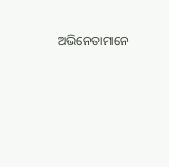ଅଭିନେତାମାନେ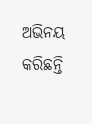ଅଭିନୟ କରିଛନ୍ତି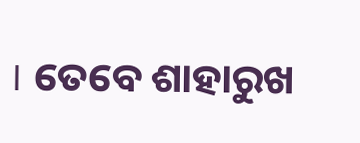। ତେବେ ଶାହାରୁଖ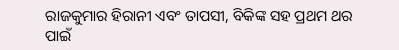ରାଜକୁମାର ହିରାନୀ ଏବଂ ତାପସୀ, ବିକିଙ୍କ ସହ ପ୍ରଥମ ଥର ପାଇଁ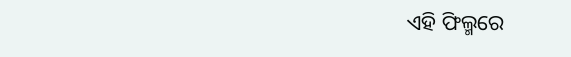ଏହି ଫିଲ୍ମରେ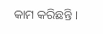କାମ କରିଛନ୍ତି ।